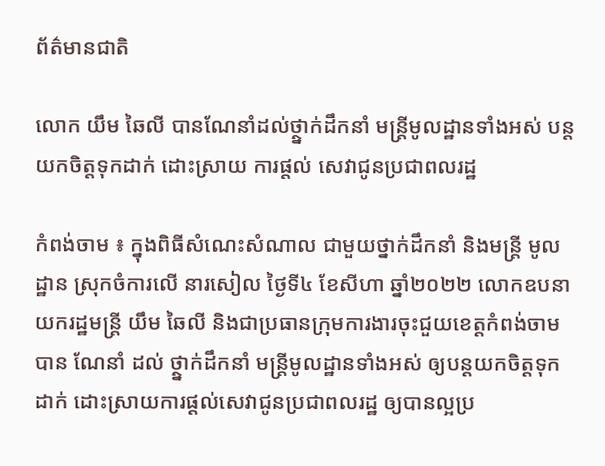ព័ត៌មានជាតិ

លោក យឹម ឆៃលី បានណែនាំដល់ថ្ថ្នាក់ដឹកនាំ មន្ត្រីមូលដ្ឋានទាំងអស់ បន្តយកចិត្តទុកដាក់ ដោះស្រាយ ការផ្តល់ សេវាជូនប្រជាពលរដ្ឋ

កំពង់ចាម ៖ ក្នុងពិធីសំណេះសំណាល ជាមួយថ្នាក់ដឹកនាំ និងមន្ត្រី មូលដ្ឋាន ស្រុកចំការលើ នារសៀល ថ្ងៃទី៤ ខែសីហា ឆ្នាំ២០២២ លោកឧបនាយករដ្ឋមន្ត្រី យឹម ឆៃលី និងជាប្រធានក្រុមការងារចុះជួយខេត្តកំពង់ចាម បាន ណែនាំ ដល់ ថ្ថ្នាក់ដឹកនាំ មន្ត្រីមូលដ្ឋានទាំងអស់ ឲ្យបន្តយកចិត្តទុកដាក់ ដោះស្រាយការផ្តល់សេវាជូនប្រជាពលរដ្ឋ ឲ្យបានល្អប្រ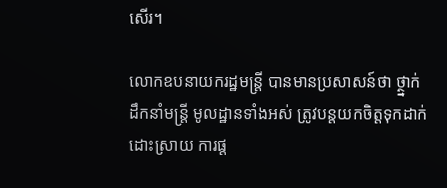សើរ។

លោកឧបនាយករដ្ឋមន្រ្តី បានមានប្រសាសន៍ថា ថ្ថ្នាក់ដឹកនាំមន្ត្រី មូលដ្ឋានទាំងអស់ ត្រូវបន្តយកចិត្តទុកដាក់ ដោះស្រាយ ការផ្ត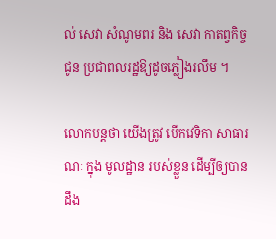ល់ សេវា សំណូមពរ និង សេវា កាតព្វកិច្ច ជូន ប្រជាពលរដ្ឋឱ្យដូចភ្លៀងរលឹម ។

លោកបន្តថា យើងត្រូវ បើកវេទិកា សាធារណៈ ក្នុង មូលដ្ឋាន របស់ខ្លួន ដើម្បីឲ្យបានដឹង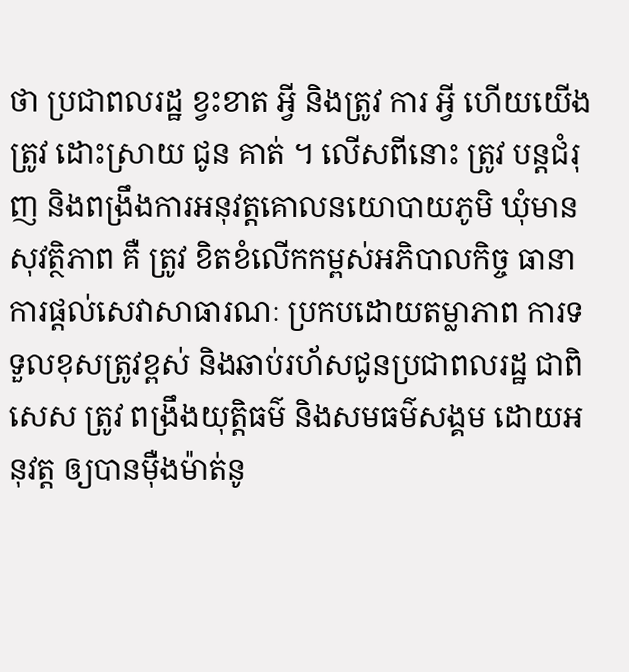ថា ប្រជាពលរដ្ឋ ខ្វះខាត អ្វី និងត្រូវ ការ អ្វី ហេីយយើង ត្រូវ ដោះស្រាយ ជូន គាត់ ។ លើសពីនោះ ត្រូវ បន្តជំរុញ និងពង្រឹងការអនុវត្តគោលនយោបាយភូមិ ឃុំមានសុវត្ថិភាព គឺ ត្រូវ ខិតខំលើកកម្ពស់អភិបាលកិច្ច ធានាការផ្តល់សេវាសាធារណៈ ប្រកបដោយតម្លាភាព ការទទួលខុសត្រូវខ្ពស់ និងឆាប់រហ័សជូនប្រជាពលរដ្ឋ ជាពិសេស ត្រូវ ពង្រឹងយុត្តិធម៌ និងសមធម៌សង្គម ដោយអនុវត្ត ឲ្យបានម៉ឺងម៉ាត់នូ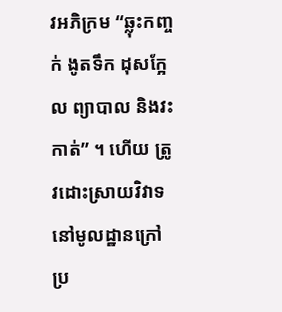វអភិក្រម “ឆ្លុះកញ្ចក់ ងូតទឹក ដុសក្អែល ព្យាបាល និងវះកាត់” ។ ហើយ ត្រូវដោះស្រាយវិវាទនៅមូលដ្ឋានក្រៅប្រ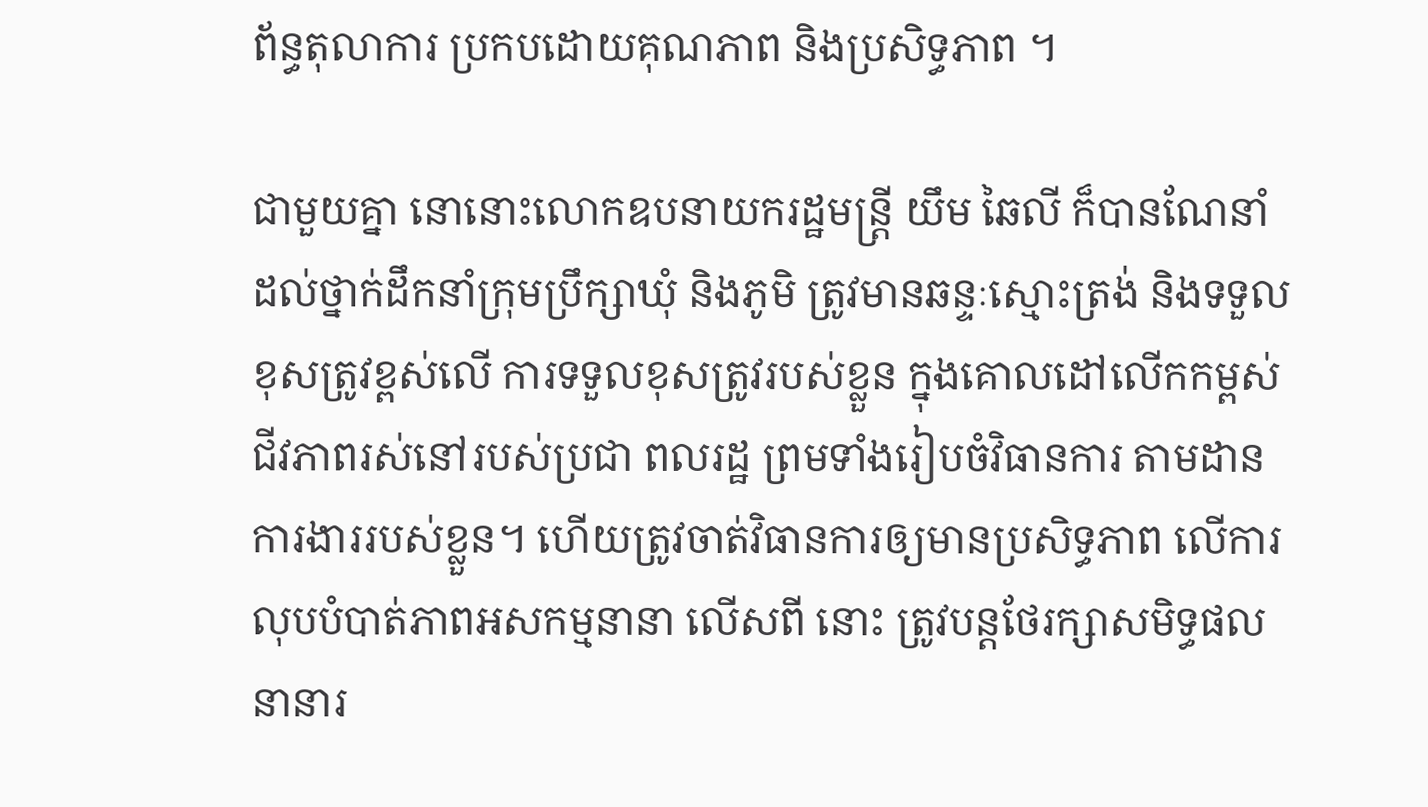ព័ន្ធតុលាការ ប្រកបដោយគុណភាព និងប្រសិទ្ធភាព ។

ជាមួយគ្នា នោនោះលោកឧបនាយករដ្ឋមន្ត្រី យឹម ឆៃលី ក៏បានណែនាំដល់ថ្នាក់ដឹកនាំក្រុមប្រឹក្សាឃុំ និងភូមិ ត្រូវមានឆន្ទៈស្មោះត្រង់ និងទទួលខុសត្រូវខ្ពស់លើ ការទទួលខុសត្រូវរបស់ខ្លួន ក្នុងគោលដៅលើកកម្ពស់ជីវភាពរស់នៅរបស់ប្រជា ពលរដ្ឋ ព្រមទាំងរៀបចំវិធានការ តាមដានការងាររបស់ខ្លួន។ ហើយត្រូវចាត់វិធានការឲ្យមានប្រសិទ្ធភាព លើការលុបបំបាត់ភាពអសកម្មនានា លេីសពី នោះ ត្រូវបន្តថែរក្សាសមិទ្ធផលនានារ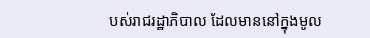បស់រាជរដ្ឋាភិបាល ដែលមាននៅក្នុងមូល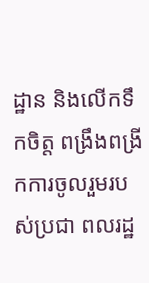ដ្ឋាន និងលើកទឹកចិត្ត ពង្រឹងពង្រីកការចូលរួមរបស់ប្រជា ពលរដ្ឋ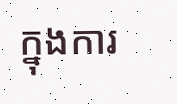ក្នុងការ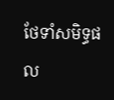ថែទាំសមិទ្ធផល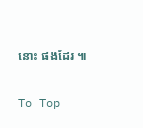នោះ ផងដែរ ៕

To Top